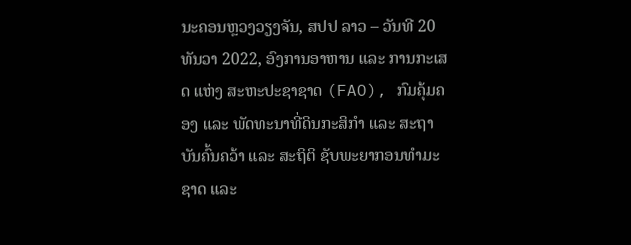ນະຄອນຫຼວງວຽງຈັນ, ສປປ ລາວ – ວັນທີ 20 ທັນວາ 2022, ອົງການອາຫານ ແລະ ການກະເສດ ແຫ່ງ ສະຫະປະຊາຊາດ (FAO), ກົມຄຸ້ມຄອງ ແລະ ພັດທະນາທີ່ດິນກະສິກໍາ ແລະ ສະຖາບັນຄົ້ນຄວ້າ ແລະ ສະຖິຕິ ຊັບພະຍາກອນທຳມະຊາດ ແລະ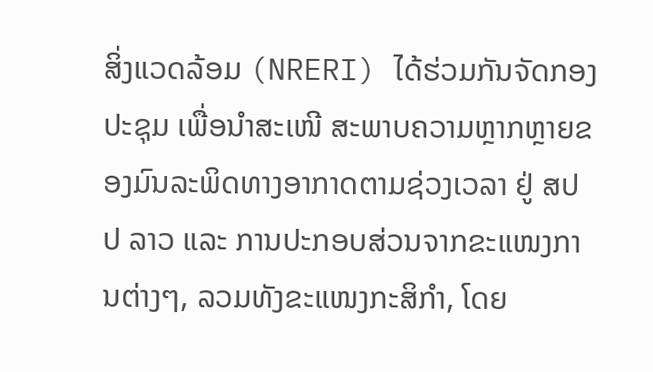ສິ່ງແວດລ້ອມ (NRERI) ໄດ້ຮ່ວມກັນຈັດກອງປະຊຸມ ເພື່ອນຳສະເໜີ ສະພາບຄວາມຫຼາກຫຼາຍຂອງມົນລະພິດທາງອາກາດຕາມຊ່ວງເວລາ ຢູ່ ສປປ ລາວ ແລະ ການປະກອບສ່ວນຈາກຂະແໜງການຕ່າງໆ, ລວມທັງຂະແໜງກະສິກຳ, ໂດຍ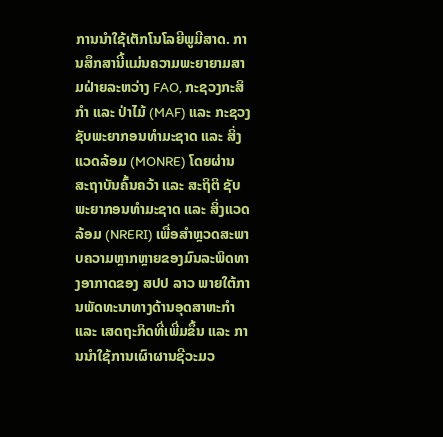ການນຳໃຊ້ເຕັກໂນໂລຍີພູມີສາດ. ການສຶກສານີ້ແມ່ນຄວາມພະຍາຍາມສາມຝ່າຍລະຫວ່າງ FAO, ກະຊວງກະສິກໍາ ແລະ ປ່າໄມ້ (MAF) ແລະ ກະຊວງຊັບພະຍາກອນທໍາມະຊາດ ແລະ ສິ່ງແວດລ້ອມ (MONRE) ໂດຍຜ່ານ ສະຖາບັນຄົ້ນຄວ້າ ແລະ ສະຖິຕິ ຊັບພະຍາກອນທຳມະຊາດ ແລະ ສິ່ງແວດລ້ອມ (NRERI) ເພື່ອສໍາຫຼວດສະພາບຄວາມຫຼາກຫຼາຍຂອງມົນລະພິດທາງອາກາດຂອງ ສປປ ລາວ ພາຍໃຕ້ການພັດທະນາທາງດ້ານອຸດສາຫະກຳ ແລະ ເສດຖະກິດທີ່ເພີ່ມຂຶ້ນ ແລະ ການນຳໃຊ້ການເຜົາຜານຊີວະມວ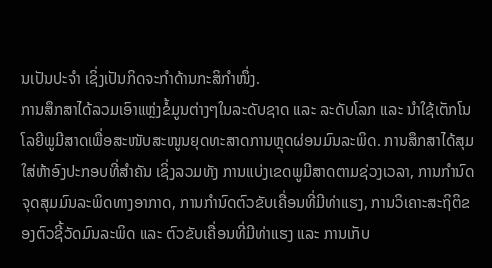ນເປັນປະຈໍາ ເຊິ່ງເປັນກິດຈະກໍາດ້ານກະສິກຳໜຶ່ງ.
ການສຶກສາໄດ້ລວມເອົາແຫຼ່ງຂໍ້ມູນຕ່າງໆໃນລະດັບຊາດ ແລະ ລະດັບໂລກ ແລະ ນຳໃຊ້ເຕັກໂນໂລຍີພູມີສາດເພື່ອສະໜັບສະໜູນຍຸດທະສາດການຫຼຸດຜ່ອນມົນລະພິດ. ການສຶກສາໄດ້ສຸມໃສ່ຫ້າອົງປະກອບທີ່ສໍາຄັນ ເຊິ່ງລວມທັງ ການແບ່ງເຂດພູມີສາດຕາມຊ່ວງເວລາ, ການກໍານົດຈຸດສຸມມົນລະພິດທາງອາກາດ, ການກໍານົດຕົວຂັບເຄື່ອນທີ່ມີທ່າແຮງ, ການວິເຄາະສະຖິຕິຂອງຕົວຊີ້ວັດມົນລະພິດ ແລະ ຕົວຂັບເຄື່ອນທີ່ມີທ່າແຮງ ແລະ ການເກັບ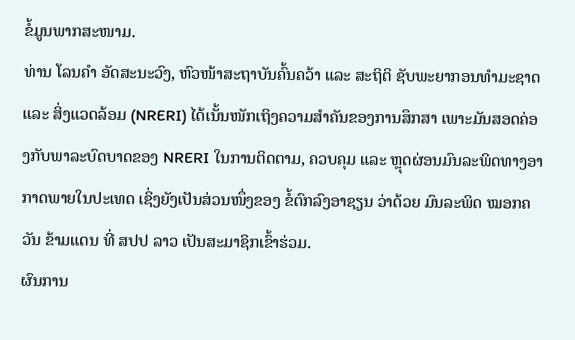ຂໍ້ມູນພາກສະໜາມ.
ທ່ານ ໂລນຄຳ ອັດສະນະວົງ, ຫົວໜ້າສະຖາບັນຄົ້ນຄວ້າ ແລະ ສະຖິຕິ ຊັບພະຍາກອນທຳມະຊາດ ແລະ ສິ່ງແວດລ້ອມ (NRERI) ໄດ້ເນັ້ນໜັກເຖິງຄວາມສຳຄັນຂອງການສຶກສາ ເພາະມັນສອດຄ່ອງກັບພາລະບົດບາດຂອງ NRERI ໃນການຕິດຕາມ, ຄວບຄຸມ ແລະ ຫຼຸດຜ່ອນມົນລະພິດທາງອາກາດພາຍໃນປະເທດ ເຊິ່ງຍັງເປັນສ່ວນໜຶ່ງຂອງ ຂໍ້ຕົກລົງອາຊຽນ ວ່າດ້ວຍ ມົນລະພິດ ໝອກຄວັນ ຂ້າມແດນ ທີ່ ສປປ ລາວ ເປັນສະມາຊິກເຂົ້າຮ່ວມ.
ຜົນການ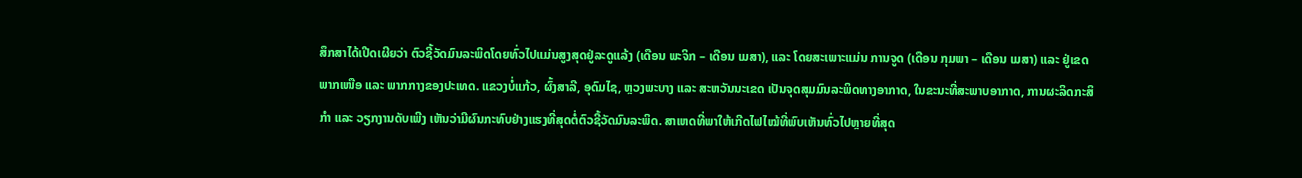ສຶກສາໄດ້ເປີດເຜີຍວ່າ ຕົວຊີ້ວັດມົນລະພິດໂດຍທົ່ວໄປແມ່ນສູງສຸດຢູ່ລະດູແລ້ງ (ເດືອນ ພະຈິກ – ເດືອນ ເມສາ), ແລະ ໂດຍສະເພາະແມ່ນ ການຈູດ (ເດືອນ ກຸມພາ – ເດືອນ ເມສາ) ແລະ ຢູ່ເຂດພາກເໜືອ ແລະ ພາກກາງຂອງປະເທດ. ແຂວງບໍ່ແກ້ວ, ຜົ້ງສາລີ, ອຸດົມໄຊ, ຫຼວງພະບາງ ແລະ ສະຫວັນນະເຂດ ເປັນຈຸດສຸມມົນລະພິດທາງອາກາດ, ໃນຂະນະທີ່ສະພາບອາກາດ, ການຜະລິດກະສິກຳ ແລະ ວຽກງານດັບເພີງ ເຫັນວ່າມີຜົນກະທົບຢ່າງແຮງທີ່ສຸດຕໍ່ຕົວຊີ້ວັດມົນລະພິດ. ສາເຫດທີ່ພາໃຫ້ເກີດໄຟໄໝ້ທີ່ພົບເຫັນທົ່ວໄປຫຼາຍທີ່ສຸດ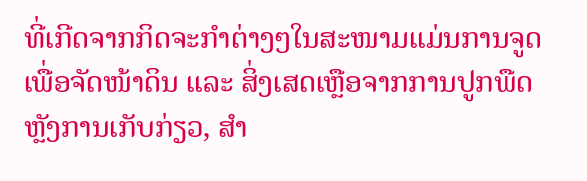ທີ່ເກີດຈາກກິດຈະກໍາຕ່າງໆໃນສະໜາມແມ່ນການຈູດເພື່ອຈັດໜ້າດິນ ແລະ ສິ່ງເສດເຫຼືອຈາກການປູກພືດຫຼັງການເກັບກ່ຽວ, ສໍາ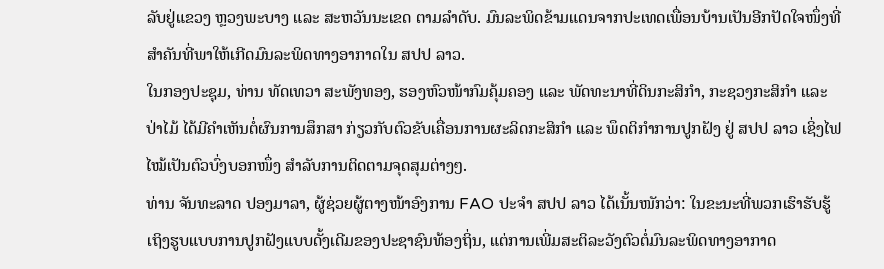ລັບຢູ່ແຂວງ ຫຼວງພະບາງ ແລະ ສະຫວັນນະເຂດ ຕາມລຳດັບ. ມົນລະພິດຂ້າມແດນຈາກປະເທດເພື່ອນບ້ານເປັນອີກປັດໃຈໜຶ່ງທີ່ສຳຄັນທີ່ພາໃຫ້ເກີດມົນລະພິດທາງອາກາດໃນ ສປປ ລາວ.
ໃນກອງປະຊຸມ, ທ່ານ ທັດເທວາ ສະພັງທອງ, ຮອງຫົວໜ້າກົມຄຸ້ມຄອງ ແລະ ພັດທະນາທີ່ດິນກະສິກໍາ, ກະຊວງກະສິກຳ ແລະ ປ່າໄມ້ ໄດ້ມີຄຳເຫັນຕໍ່ຜົນການສຶກສາ ກ່ຽວກັບຕົວຂັບເຄື່ອນການຜະລິດກະສິກຳ ແລະ ພຶດຕິກຳການປູກຝັງ ຢູ່ ສປປ ລາວ ເຊິ່ງໄຟໄໝ້ເປັນຕົວບົ່ງບອກໜຶ່ງ ສໍາລັບການຕິດຕາມຈຸດສຸມຕ່າງໆ.
ທ່ານ ຈັນທະລາດ ປອງມາລາ, ຜູ້ຊ່ວຍຜູ້ຕາງໜ້າອົງການ FAO ປະຈຳ ສປປ ລາວ ໄດ້ເນັ້ນໜັກວ່າ: ໃນຂະນະທີ່ພວກເຮົາຮັບຮູ້ເຖິງຮູບແບບການປູກຝັງແບບດັ້ງເດີມຂອງປະຊາຊົນທ້ອງຖິ່ນ, ແຕ່ການເພີ່ມສະຕິລະວັງຕົວຕໍ່ມົນລະພິດທາງອາກາດ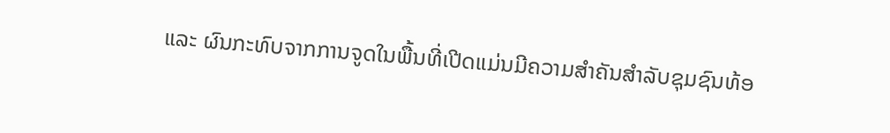ແລະ ຜົນກະທົບຈາກການຈູດໃນພື້ນທີ່ເປີດແມ່ນມີຄວາມສໍາຄັນສໍາລັບຊຸມຊົນທ້ອ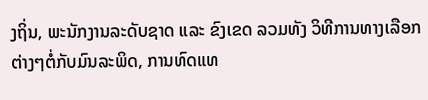ງຖິ່ນ, ພະນັກງານລະດັບຊາດ ແລະ ຂົງເຂດ ລວມທັງ ວິທີການທາງເລືອກຕ່າງໆຕໍ່ກັບມົນລະພິດ, ການທົດແທ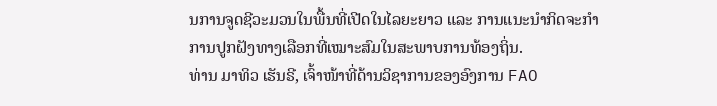ນການຈູດຊີວະມວນໃນພື້ນທີ່ເປີດໃນໄລຍະຍາວ ແລະ ການແນະນໍາກິດຈະກໍາການປູກຝັງທາງເລືອກທີ່ເໝາະສົມໃນສະພາບການທ້ອງຖິ່ນ.
ທ່ານ ມາທິວ ເຮັນຣີ, ເຈົ້າໜ້າທີ່ດ້ານວິຊາການຂອງອົງການ FAO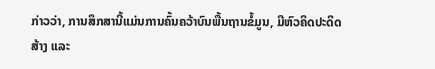ກ່າວວ່າ, ການສຶກສານີ້ແມ່ນການຄົ້ນຄວ້າບົນພື້ນຖານຂໍ້ມູນ, ມີຫົວຄິດປະດິດສ້າງ ແລະ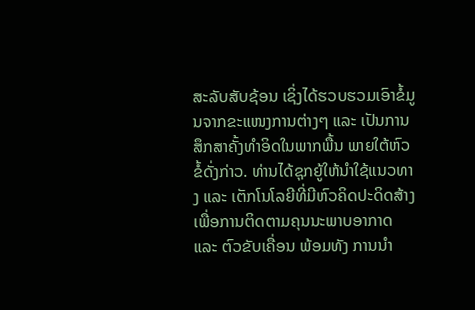ສະລັບສັບຊ້ອນ ເຊິ່ງໄດ້ຮວບຮວມເອົາຂໍ້ມູນຈາກຂະແໜງການຕ່າງໆ ແລະ ເປັນການສຶກສາຄັ້ງທໍາອິດໃນພາກພື້ນ ພາຍໃຕ້ຫົວຂໍ້ດັ່ງກ່າວ. ທ່ານໄດ້ຊຸກຍູ້ໃຫ້ນໍາໃຊ້ແນວທາງ ແລະ ເຕັກໂນໂລຍີທີ່ມີຫົວຄິດປະດິດສ້າງ ເພື່ອການຕິດຕາມຄຸນນະພາບອາກາດ ແລະ ຕົວຂັບເຄື່ອນ ພ້ອມທັງ ການນຳ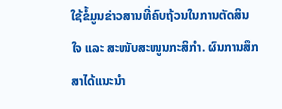ໃຊ້ຂໍ້ມູນຂ່າວສານທີ່ຄົບຖ້ວນໃນການຕັດສິນໃຈ ແລະ ສະໜັບສະໜູນກະສິກໍາ. ຜົນການສຶກສາໄດ້ແນະນຳ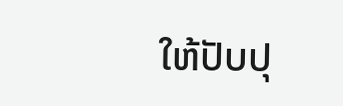ໃຫ້ປັບປຸ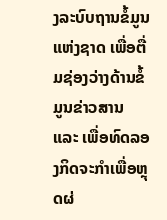ງລະບົບຖານຂໍ້ມູນແຫ່ງຊາດ ເພື່ອຕື່ມຊ່ອງວ່າງດ້ານຂໍ້ມູນຂ່າວສານ ແລະ ເພື່ອທົດລອງກິດຈະກໍາເພື່ອຫຼຸດຜ່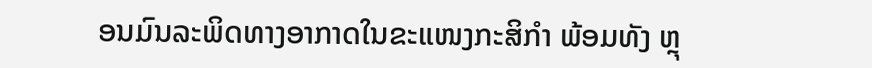ອນມົນລະພິດທາງອາກາດໃນຂະແໜງກະສິກຳ ພ້ອມທັງ ຫຼຸ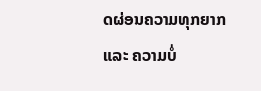ດຜ່ອນຄວາມທຸກຍາກ ແລະ ຄວາມບໍ່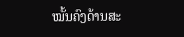ໝັ້ນຄົງດ້ານສະ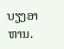ບຽງອາຫານ.